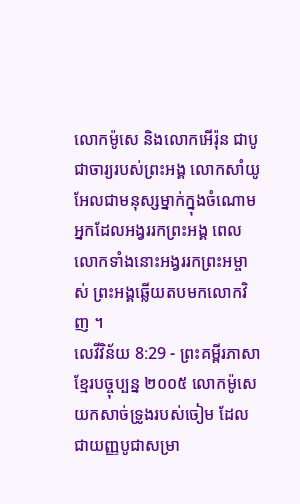លោកម៉ូសេ និងលោកអើរ៉ុន ជាបូជាចារ្យរបស់ព្រះអង្គ លោកសាំយូអែលជាមនុស្សម្នាក់ក្នុងចំណោម អ្នកដែលអង្វររកព្រះអង្គ ពេលលោកទាំងនោះអង្វររកព្រះអម្ចាស់ ព្រះអង្គឆ្លើយតបមកលោកវិញ ។
លេវីវិន័យ 8:29 - ព្រះគម្ពីរភាសាខ្មែរបច្ចុប្បន្ន ២០០៥ លោកម៉ូសេយកសាច់ទ្រូងរបស់ចៀម ដែលជាយញ្ញបូជាសម្រា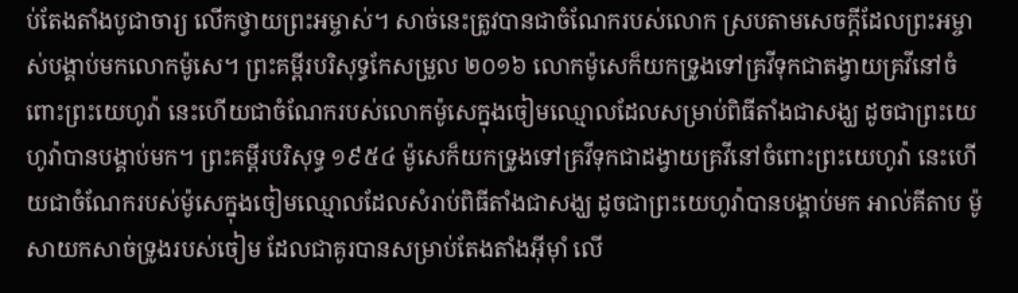ប់តែងតាំងបូជាចារ្យ លើកថ្វាយព្រះអម្ចាស់។ សាច់នេះត្រូវបានជាចំណែករបស់លោក ស្របតាមសេចក្ដីដែលព្រះអម្ចាស់បង្គាប់មកលោកម៉ូសេ។ ព្រះគម្ពីរបរិសុទ្ធកែសម្រួល ២០១៦ លោកម៉ូសេក៏យកទ្រូងទៅគ្រវីទុកជាតង្វាយគ្រវីនៅចំពោះព្រះយេហូវ៉ា នេះហើយជាចំណែករបស់លោកម៉ូសេក្នុងចៀមឈ្មោលដែលសម្រាប់ពិធីតាំងជាសង្ឃ ដូចជាព្រះយេហូវ៉ាបានបង្គាប់មក។ ព្រះគម្ពីរបរិសុទ្ធ ១៩៥៤ ម៉ូសេក៏យកទ្រូងទៅគ្រវីទុកជាដង្វាយគ្រវីនៅចំពោះព្រះយេហូវ៉ា នេះហើយជាចំណែករបស់ម៉ូសេក្នុងចៀមឈ្មោលដែលសំរាប់ពិធីតាំងជាសង្ឃ ដូចជាព្រះយេហូវ៉ាបានបង្គាប់មក អាល់គីតាប ម៉ូសាយកសាច់ទ្រូងរបស់ចៀម ដែលជាគូរបានសម្រាប់តែងតាំងអ៊ីមុាំ លើ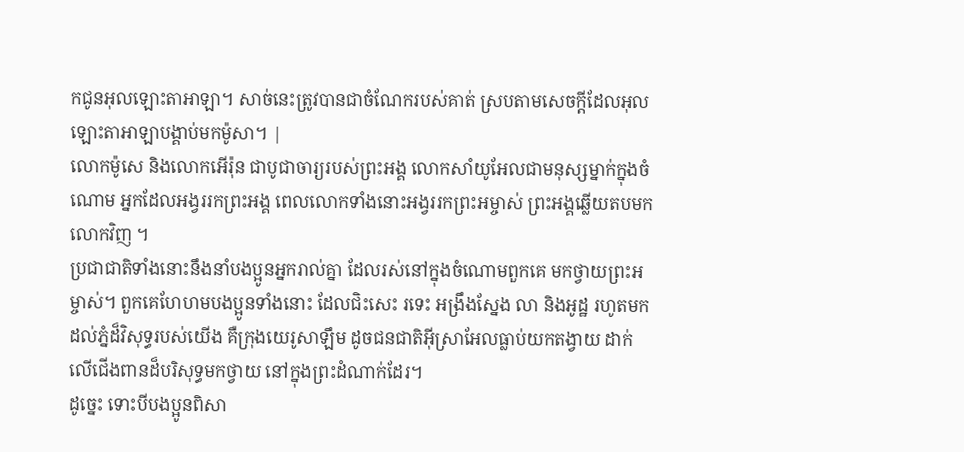កជូនអុលឡោះតាអាឡា។ សាច់នេះត្រូវបានជាចំណែករបស់គាត់ ស្របតាមសេចក្តីដែលអុលឡោះតាអាឡាបង្គាប់មកម៉ូសា។ |
លោកម៉ូសេ និងលោកអើរ៉ុន ជាបូជាចារ្យរបស់ព្រះអង្គ លោកសាំយូអែលជាមនុស្សម្នាក់ក្នុងចំណោម អ្នកដែលអង្វររកព្រះអង្គ ពេលលោកទាំងនោះអង្វររកព្រះអម្ចាស់ ព្រះអង្គឆ្លើយតបមកលោកវិញ ។
ប្រជាជាតិទាំងនោះនឹងនាំបងប្អូនអ្នករាល់គ្នា ដែលរស់នៅក្នុងចំណោមពួកគេ មកថ្វាយព្រះអម្ចាស់។ ពួកគេហែហមបងប្អូនទាំងនោះ ដែលជិះសេះ រទេះ អង្រឹងស្នែង លា និងអូដ្ឋ រហូតមកដល់ភ្នំដ៏វិសុទ្ធរបស់យើង គឺក្រុងយេរូសាឡឹម ដូចជនជាតិអ៊ីស្រាអែលធ្លាប់យកតង្វាយ ដាក់លើជើងពានដ៏បរិសុទ្ធមកថ្វាយ នៅក្នុងព្រះដំណាក់ដែរ។
ដូច្នេះ ទោះបីបងប្អូនពិសា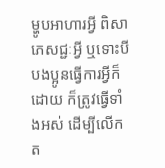ម្ហូបអាហារអ្វី ពិសាភេសជ្ជៈអ្វី ឬទោះបីបងប្អូនធ្វើការអ្វីក៏ដោយ ក៏ត្រូវធ្វើទាំងអស់ ដើម្បីលើកត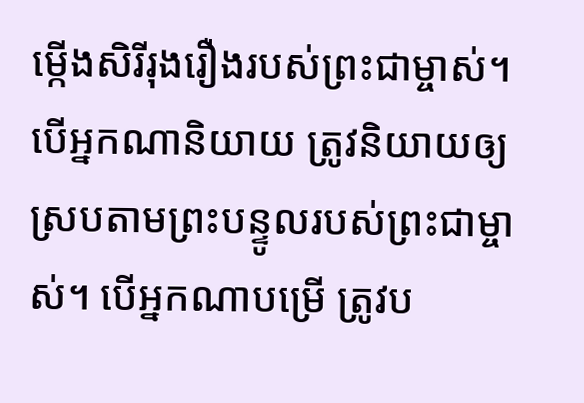ម្កើងសិរីរុងរឿងរបស់ព្រះជាម្ចាស់។
បើអ្នកណានិយាយ ត្រូវនិយាយឲ្យស្របតាមព្រះបន្ទូលរបស់ព្រះជាម្ចាស់។ បើអ្នកណាបម្រើ ត្រូវប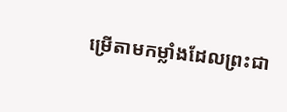ម្រើតាមកម្លាំងដែលព្រះជា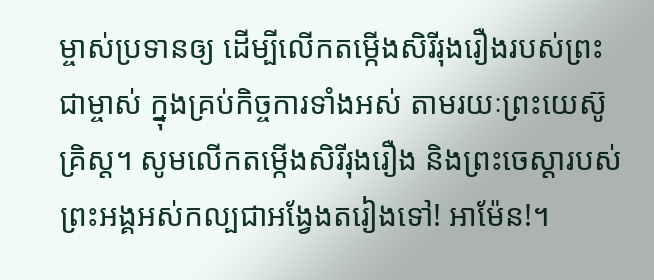ម្ចាស់ប្រទានឲ្យ ដើម្បីលើកតម្កើងសិរីរុងរឿងរបស់ព្រះជាម្ចាស់ ក្នុងគ្រប់កិច្ចការទាំងអស់ តាមរយៈព្រះយេស៊ូគ្រិស្ត។ សូមលើកតម្កើងសិរីរុងរឿង និងព្រះចេស្ដារបស់ព្រះអង្គអស់កល្បជាអង្វែងតរៀងទៅ! អាម៉ែន!។